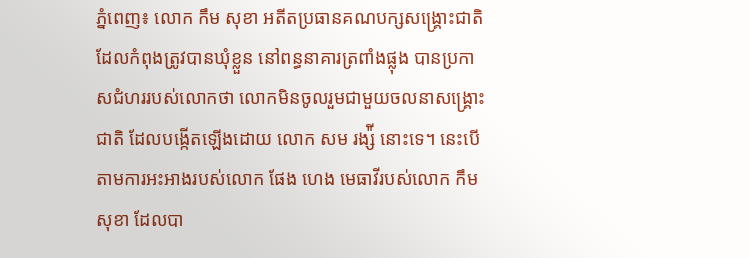ភ្នំពេញ៖ លោក កឹម សុខា អតីតប្រធានគណបក្សសង្គ្រោះជាតិ ដែលកំពុងត្រូវបានឃុំខ្លួន នៅពន្ធនាគារត្រពាំងផ្លុង បានប្រកាសជំហររបស់លោកថា លោកមិនចូលរួមជាមួយចលនាសង្គ្រោះ ជាតិ ដែលបង្កើតឡើងដោយ លោក សម រង្ស៉ី នោះទេ។ នេះបើតាមការអះអាងរបស់លោក ផែង ហេង មេធាវីរបស់លោក កឹម សុខា ដែលបា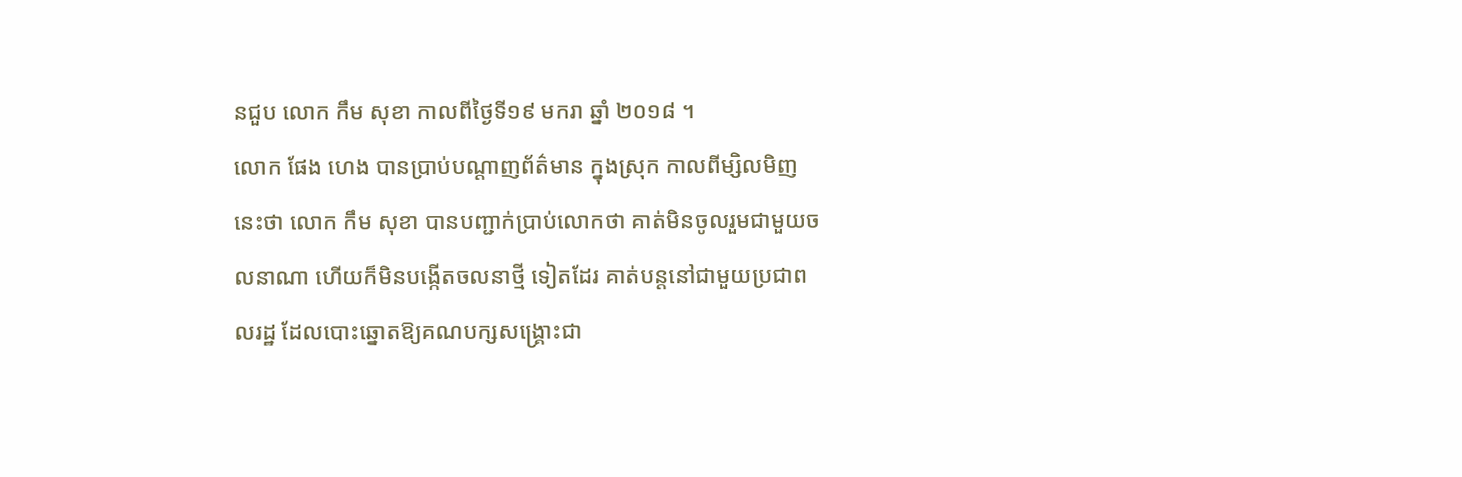នជួប លោក កឹម សុខា កាលពីថ្ងៃទី១៩ មករា ឆ្នាំ ២០១៨ ។
លោក ផែង ហេង បានប្រាប់បណ្តាញព័ត៌មាន ក្នុងស្រុក កាលពីម្សិលមិញនេះថា លោក កឹម សុខា បានបញ្ជាក់ប្រាប់លោកថា គាត់មិនចូលរួមជាមួយចលនាណា ហើយក៏មិនបង្កើតចលនាថ្មី ទៀតដែរ គាត់បន្តនៅជាមួយប្រជាពលរដ្ឋ ដែលបោះឆ្នោតឱ្យគណបក្សសង្គ្រោះជា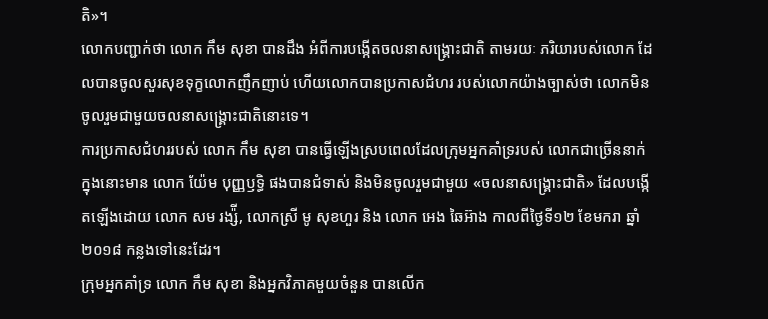តិ»។
លោកបញ្ជាក់ថា លោក កឹម សុខា បានដឹង អំពីការបង្កើតចលនាសង្គ្រោះជាតិ តាមរយៈ ភរិយារបស់លោក ដែលបានចូលសួរសុខទុក្ខលោកញឹកញាប់ ហើយលោកបានប្រកាសជំហរ របស់លោកយ៉ាងច្បាស់ថា លោកមិនចូលរួមជាមួយចលនាសង្គ្រោះជាតិនោះទេ។
ការប្រកាសជំហររបស់ លោក កឹម សុខា បានធ្វើឡើងស្របពេលដែលក្រុមអ្នកគាំទ្ររបស់ លោកជាច្រើននាក់ ក្នុងនោះមាន លោក យ៉ែម បុញ្ញឫទ្ធិ ផងបានជំទាស់ និងមិនចូលរួមជាមួយ «ចលនាសង្គ្រោះជាតិ» ដែលបង្កើតឡើងដោយ លោក សម រង្ស៉ី, លោកស្រី មូ សុខហួរ និង លោក អេង ឆៃអ៊ាង កាលពីថ្ងៃទី១២ ខែមករា ឆ្នាំ២០១៨ កន្លងទៅនេះដែរ។
ក្រុមអ្នកគាំទ្រ លោក កឹម សុខា និងអ្នកវិភាគមួយចំនួន បានលើក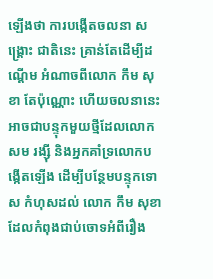ឡើងថា ការបង្កើតចលនា សង្គ្រោះ ជាតិនេះ គ្រាន់តែដើម្បីដណ្តើម អំណាចពីលោក កឹម សុខា តែប៉ុណ្ណោះ ហើយចលនានេះ អាចជាបន្ទុកមួយថ្មីដែលលោក សម រង្ស៊ី និងអ្នកគាំទ្រលោកបង្កើតឡើង ដើម្បីបន្ថែមបន្ទុកទោស កំហុសដល់ លោក កឹម សុខា ដែលកំពុងជាប់ចោទអំពីរឿង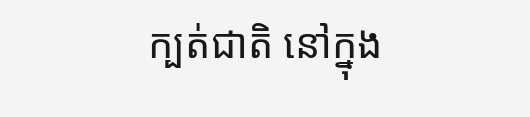ក្បត់ជាតិ នៅក្នុង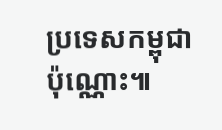ប្រទេសកម្ពុជា ប៉ុណ្ណោះ៕